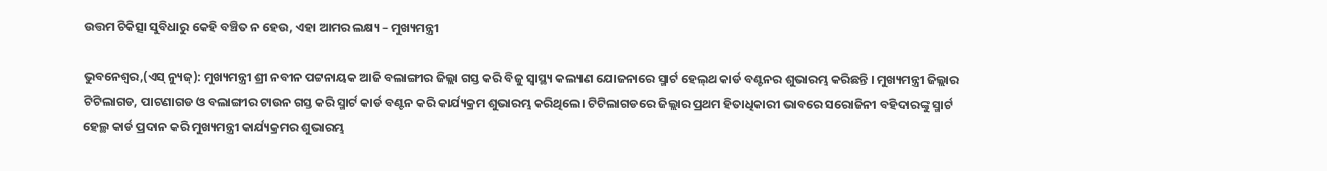ଉତ୍ତମ ଚିକିତ୍ସା ସୁବିଧାରୁ କେହି ବଞ୍ଚିତ ନ ହେଉ, ଏହା ଆମର ଲକ୍ଷ୍ୟ – ମୁଖ୍ୟମନ୍ତ୍ରୀ

ଭୁବନେଶ୍ୱର,(ଏସ୍ ନ୍ୟୁଜ୍): ମୁଖ୍ୟମନ୍ତ୍ରୀ ଶ୍ରୀ ନବୀନ ପଟ୍ଟନାୟକ ଆଜି ବଲାଙ୍ଗୀର ଜିଲ୍ଲା ଗସ୍ତ କରି ବିଜୁ ସ୍ବାସ୍ଥ୍ୟ କଲ୍ୟାଣ ଯୋଜନାରେ ସ୍ମାର୍ଟ ହେଲ୍‌ଥ କାର୍ଡ ବଣ୍ଟନର ଶୁଭାରମ୍ଭ କରିଛନ୍ତି । ମୁଖ୍ୟମନ୍ତ୍ରୀ ଜିଲ୍ଲାର ଟିଟିଲାଗଡ, ପାଟଣାଗଡ ଓ ବଲାଙ୍ଗୀର ଟାଉନ ଗସ୍ତ କରି ସ୍ମାର୍ଟ କାର୍ଡ ବଣ୍ଟନ କରି କାର୍ଯ୍ୟକ୍ରମ ଶୁଭାରମ୍ଭ କରିଥିଲେ। ଟିଟିଲାଗଡରେ ଜିଲ୍ଲାର ପ୍ରଥମ ହିତାଧିକାରୀ ଭାବରେ ସରୋଜିନୀ ବହିଦାରଙ୍କୁ ସ୍ମାର୍ଟ ହେଲ୍ଥ କାର୍ଡ ପ୍ରଦାନ କରି ମୁଖ୍ୟମନ୍ତ୍ରୀ କାର୍ଯ୍ୟକ୍ରମର ଶୁଭାରମ୍ଭ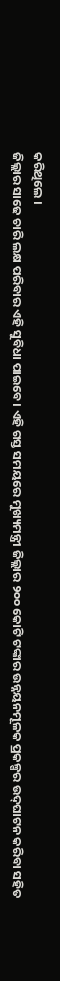କରିଥିଲେ ।
ଜିଲ୍ଲାର ସାଢେ ଚାରି ଲକ୍ଷ ପରିବାର ଏହି ସୁବିଧା ପାଇବେ। ଏହି ଗସ୍ତ ସମୟରେ ମୁଖ୍ୟମନ୍ତ୍ରୀ ଜିଲ୍ଲାର ୨୦୦ କୋଟି ଟଙ୍କାର ଉନ୍ନୟନମୂଳକ ପ୍ରକଳ୍ପର ଉଦ୍‌ଘାଟନ କରିବା ସହିତ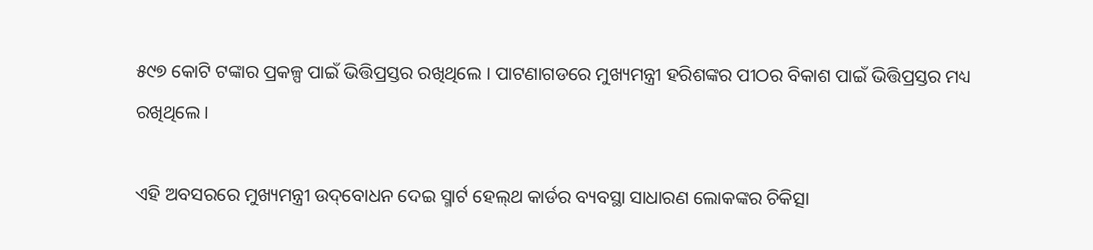୫୯୭ କୋଟି ଟଙ୍କାର ପ୍ରକଳ୍ପ ପାଇଁ ଭିତ୍ତିପ୍ରସ୍ତର ରଖିଥିଲେ । ପାଟଣାଗଡରେ ମୁଖ୍ୟମନ୍ତ୍ରୀ ହରିଶଙ୍କର ପୀଠର ବିକାଶ ପାଇଁ ଭିତ୍ତିପ୍ରସ୍ତର ମଧ୍ୟ ରଖିଥିଲେ ।

ଏହି ଅବସରରେ ମୁଖ୍ୟମନ୍ତ୍ରୀ ଉଦ୍‌ବୋଧନ ଦେଇ ସ୍ମାର୍ଟ ହେଲ୍‌ଥ କାର୍ଡର ବ୍ୟବସ୍ଥା ସାଧାରଣ ଲୋକଙ୍କର ଚିକିତ୍ସା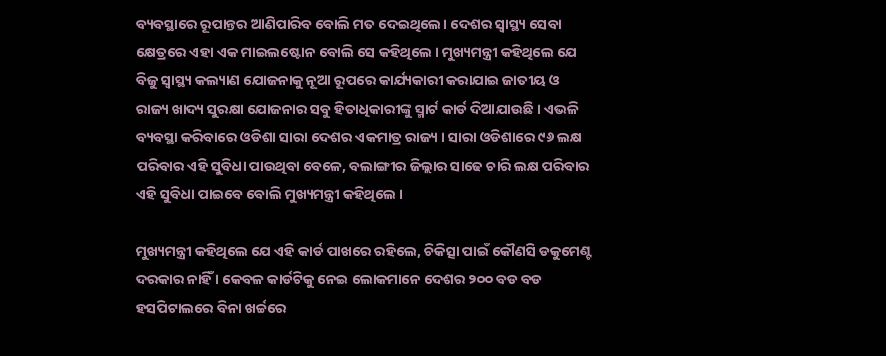ବ୍ୟବସ୍ଥାରେ ରୂପାନ୍ତର ଆଣିପାରିବ ବୋଲି ମତ ଦେଇଥିଲେ। ଦେଶର ସ୍ବାସ୍ଥ୍ୟ ସେବା କ୍ଷେତ୍ରରେ ଏହା ଏକ ମାଇଲଷ୍ଟୋନ ବୋଲି ସେ କହିଥିଲେ । ମୁଖ୍ୟମନ୍ତ୍ରୀ କହିଥିଲେ ଯେ ବିଜୁ ସ୍ବାସ୍ଥ୍ୟ କଲ୍ୟାଣ ଯୋଜନାକୁ ନୂଆ ରୂପରେ କାର୍ଯ୍ୟକାରୀ କରାଯାଇ ଜାତୀୟ ଓ ରାଜ୍ୟ ଖାଦ୍ୟ ସୁରକ୍ଷା ଯୋଜନାର ସବୁ ହିତାଧିକାରୀଙ୍କୁ ସ୍ମାର୍ଟ କାର୍ଡ ଦିଆଯାଉଛି । ଏଭଳି ବ୍ୟବସ୍ଥା କରିବାରେ ଓଡିଶା ସାରା ଦେଶର ଏକମାତ୍ର ରାଜ୍ୟ । ସାରା ଓଡିଶାରେ ୯୬ ଲକ୍ଷ ପରିବାର ଏହି ସୁବିଧା ପାଉଥିବା ବେଳେ, ବଲାଙ୍ଗୀର ଜିଲ୍ଲାର ସାଢେ ଚାରି ଲକ୍ଷ ପରିବାର ଏହି ସୁବିଧା ପାଇବେ ବୋଲି ମୁଖ୍ୟମନ୍ତ୍ରୀ କହିଥିଲେ ।

ମୁଖ୍ୟମନ୍ତ୍ରୀ କହିଥିଲେ ଯେ ଏହି କାର୍ଡ ପାଖରେ ରହିଲେ, ଚିକିତ୍ସା ପାଇଁ କୌଣସି ଡକୁମେଣ୍ଟ ଦରକାର ନାହିଁ । କେବଳ କାର୍ଡଟିକୁ ନେଇ ଲୋକମାନେ ଦେଶର ୨୦୦ ବଡ ବଡ ହସପିଟାଲରେ ବିନା ଖର୍ଚ୍ଚରେ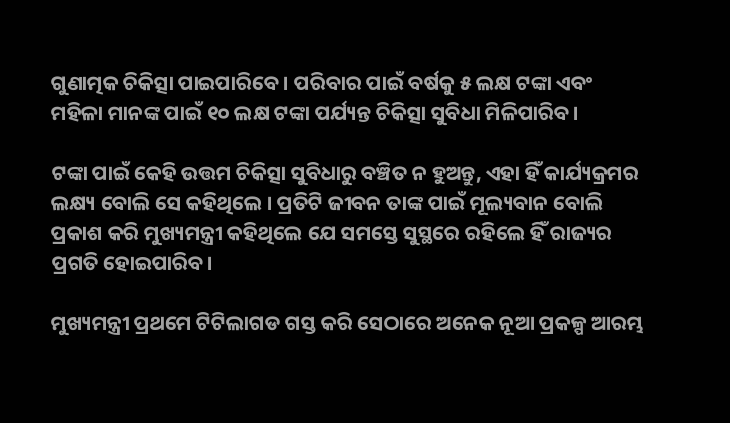ଗୁଣାତ୍ମକ ଚିକିତ୍ସା ପାଇପାରିବେ । ପରିବାର ପାଇଁ ବର୍ଷକୁ ୫ ଲକ୍ଷ ଟଙ୍କା ଏବଂ ମହିଳା ମାନଙ୍କ ପାଇଁ ୧୦ ଲକ୍ଷ ଟଙ୍କା ପର୍ଯ୍ୟନ୍ତ ଚିକିତ୍ସା ସୁବିଧା ମିଳିପାରିବ।

ଟଙ୍କା ପାଇଁ କେହି ଉତ୍ତମ ଚିକିତ୍ସା ସୁବିଧାରୁ ବଞ୍ଚିତ ନ ହୁଅନ୍ତୁ, ଏହା ହିଁ କାର୍ଯ୍ୟକ୍ରମର ଲକ୍ଷ୍ୟ ବୋଲି ସେ କହିଥିଲେ । ପ୍ରତିଟି ଜୀବନ ତାଙ୍କ ପାଇଁ ମୂଲ୍ୟବାନ ବୋଲି ପ୍ରକାଶ କରି ମୁଖ୍ୟମନ୍ତ୍ରୀ କହିଥିଲେ ଯେ ସମସ୍ତେ ସୁସ୍ଥରେ ରହିଲେ ହିଁ ରାଜ୍ୟର ପ୍ରଗତି ହୋଇପାରିବ।

ମୁଖ୍ୟମନ୍ତ୍ରୀ ପ୍ରଥମେ ଟିଟିଲାଗଡ ଗସ୍ତ କରି ସେଠାରେ ଅନେକ ନୂଆ ପ୍ରକଳ୍ପ ଆରମ୍ଭ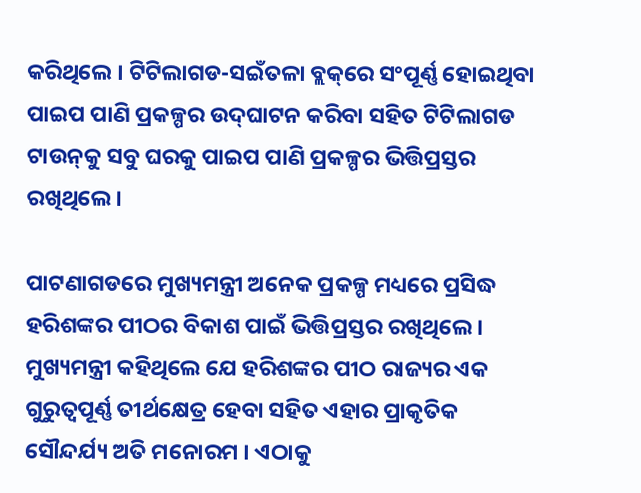କରିଥିଲେ । ଟିଟିଲାଗଡ-ସଇଁତଳା ବ୍ଲକ୍‌ରେ ସଂପୂର୍ଣ୍ଣ ହୋଇଥିବା ପାଇପ ପାଣି ପ୍ରକଳ୍ପର ଉଦ୍‌ଘାଟନ କରିବା ସହିତ ଟିଟିଲାଗଡ ଟାଉନ୍‌କୁ ସବୁ ଘରକୁ ପାଇପ ପାଣି ପ୍ରକଳ୍ପର ଭିତ୍ତିପ୍ରସ୍ତର ରଖିଥିଲେ ।

ପାଟଣାଗଡରେ ମୁଖ୍ୟମନ୍ତ୍ରୀ ଅନେକ ପ୍ରକଳ୍ପ ମଧ୍ୟରେ ପ୍ରସିଦ୍ଧ ହରିଶଙ୍କର ପୀଠର ବିକାଶ ପାଇଁ ଭିତ୍ତିପ୍ରସ୍ତର ରଖିଥିଲେ । ମୁଖ୍ୟମନ୍ତ୍ରୀ କହିଥିଲେ ଯେ ହରିଶଙ୍କର ପୀଠ ରାଜ୍ୟର ଏକ ଗୁରୁତ୍ବପୂର୍ଣ୍ଣ ତୀର୍ଥକ୍ଷେତ୍ର ହେବା ସହିତ ଏହାର ପ୍ରାକୃତିକ ସୌନ୍ଦର୍ଯ୍ୟ ଅତି ମନୋରମ । ଏଠାକୁ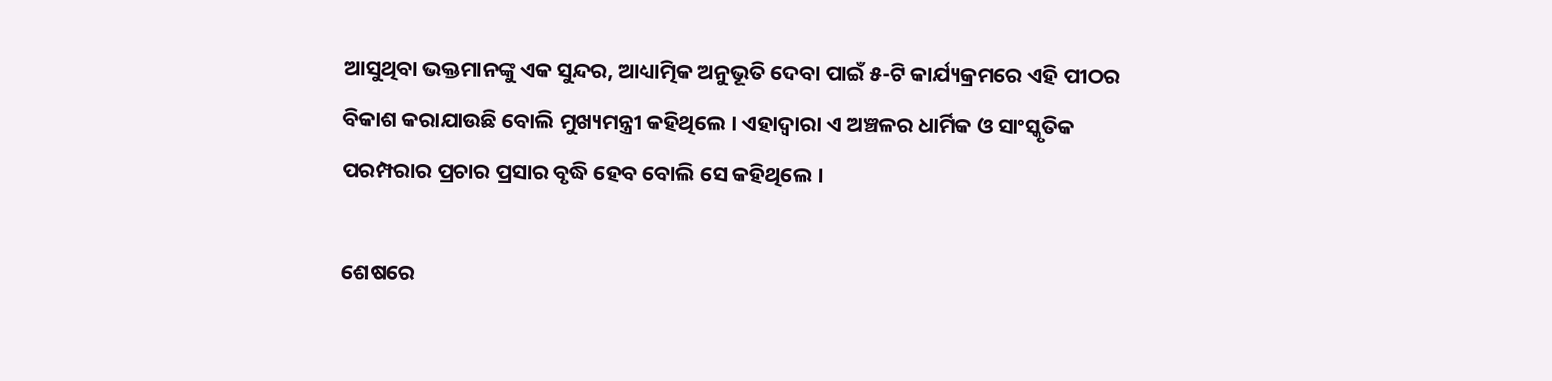ଆସୁଥିବା ଭକ୍ତମାନଙ୍କୁ ଏକ ସୁନ୍ଦର, ଆଧ୍ୟାତ୍ମିକ ଅନୁଭୂତି ଦେବା ପାଇଁ ୫-ଟି କାର୍ଯ୍ୟକ୍ରମରେ ଏହି ପୀଠର ବିକାଶ କରାଯାଉଛି ବୋଲି ମୁଖ୍ୟମନ୍ତ୍ରୀ କହିଥିଲେ । ଏହାଦ୍ବାରା ଏ ଅଞ୍ଚଳର ଧାର୍ମିକ ଓ ସାଂସ୍କୃତିକ ପରମ୍ପରାର ପ୍ରଚାର ପ୍ରସାର ବୃଦ୍ଧି ହେବ ବୋଲି ସେ କହିଥିଲେ ।

ଶେଷରେ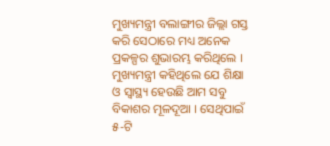ମୁଖ୍ୟମନ୍ତ୍ରୀ ବଲାଙ୍ଗୀର ଜିଲ୍ଲା ଗସ୍ତ କରି ସେଠାରେ ମଧ୍ୟ ଅନେକ ପ୍ରକଳ୍ପର ଶୁଭାରମ୍ଭ କରିଥିଲେ । ମୁଖ୍ୟମନ୍ତ୍ରୀ କହିଥିଲେ ଯେ ଶିକ୍ଷା ଓ ସ୍ବାସ୍ଥ୍ୟ ହେଉଛି ଆମ ସବୁ ବିକାଶର ମୂଳଦୂଆ । ସେଥିପାଇଁ ୫-ଟି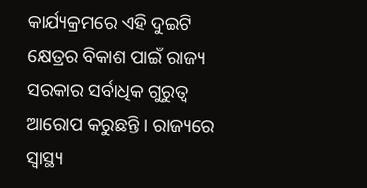କାର୍ଯ୍ୟକ୍ରମରେ ଏହି ଦୁଇଟି କ୍ଷେତ୍ରର ବିକାଶ ପାଇଁ ରାଜ୍ୟ ସରକାର ସର୍ବାଧିକ ଗୁରୁତ୍ବ ଆରୋପ କରୁଛନ୍ତି । ରାଜ୍ୟରେ ସ୍ବାସ୍ଥ୍ୟ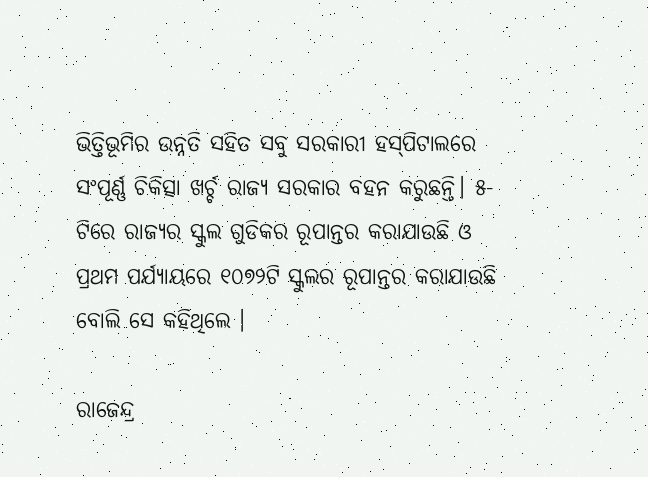ଭିତ୍ତିଭୂମିର ଉନ୍ନତି ସହିତ ସବୁ ସରକାରୀ ହସ୍‌ପିଟାଲରେ ସଂପୂର୍ଣ୍ଣ ଚିକିତ୍ସା ଖର୍ଚ୍ଚ ରାଜ୍ୟ ସରକାର ବହନ କରୁଛନ୍ତି। ୫-ଟିରେ ରାଜ୍ୟର ସ୍କୁଲ ଗୁଡିକର ରୂପାନ୍ତର କରାଯାଉଛି ଓ ପ୍ରଥମ ପର୍ଯ୍ୟାୟରେ ୧୦୭୨ଟି ସ୍କୁଲର ରୂପାନ୍ତର କରାଯାଉଛି ବୋଲି ସେ କହିଥିଲେ ।

ରାଜେନ୍ଦ୍ର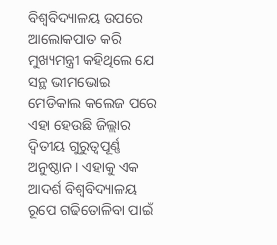ବିଶ୍ବବିଦ୍ୟାଳୟ ଉପରେ ଆଲୋକପାତ କରି ମୁଖ୍ୟମନ୍ତ୍ରୀ କହିଥିଲେ ଯେ ସନ୍ଥ ଭୀମଭୋଇ ମେଡିକାଲ କଲେଜ ପରେ ଏହା ହେଉଛି ଜିଲ୍ଲାର ଦ୍ବିତୀୟ ଗୁରୁତ୍ବପୂର୍ଣ୍ଣ ଅନୁଷ୍ଠାନ । ଏହାକୁ ଏକ ଆଦର୍ଶ ବିଶ୍ବବିଦ୍ୟାଳୟ ରୂପେ ଗଢିତୋଳିବା ପାଇଁ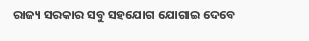ରାଜ୍ୟ ସରକାର ସବୁ ସହଯୋଗ ଯୋଗାଇ ଦେବେ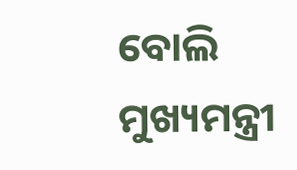ବୋଲି ମୁଖ୍ୟମନ୍ତ୍ରୀ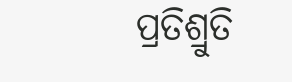ପ୍ରତିଶ୍ରୁତି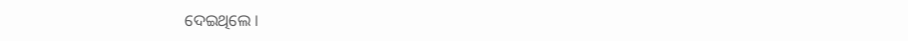ଦେଇଥିଲେ ।